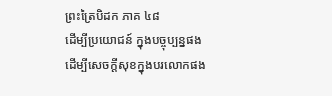ព្រះត្រៃបិដក ភាគ ៤៨
ដើម្បីប្រយោជន៍ ក្នុងបច្ចុប្បន្នផង ដើម្បីសេចក្ដីសុខក្នុងបរលោកផង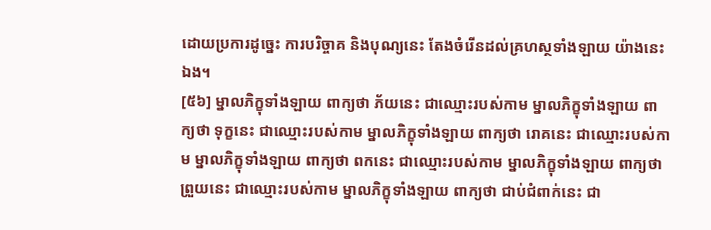ដោយប្រការដូច្នេះ ការបរិច្ចាគ និងបុណ្យនេះ តែងចំរើនដល់គ្រហស្ថទាំងឡាយ យ៉ាងនេះឯង។
[៥៦] ម្នាលភិក្ខុទាំងឡាយ ពាក្យថា ភ័យនេះ ជាឈ្មោះរបស់កាម ម្នាលភិក្ខុទាំងឡាយ ពាក្យថា ទុក្ខនេះ ជាឈ្មោះរបស់កាម ម្នាលភិក្ខុទាំងឡាយ ពាក្យថា រោគនេះ ជាឈ្មោះរបស់កាម ម្នាលភិក្ខុទាំងឡាយ ពាក្យថា ពកនេះ ជាឈ្មោះរបស់កាម ម្នាលភិក្ខុទាំងឡាយ ពាក្យថា ព្រួយនេះ ជាឈ្មោះរបស់កាម ម្នាលភិក្ខុទាំងឡាយ ពាក្យថា ជាប់ជំពាក់នេះ ជា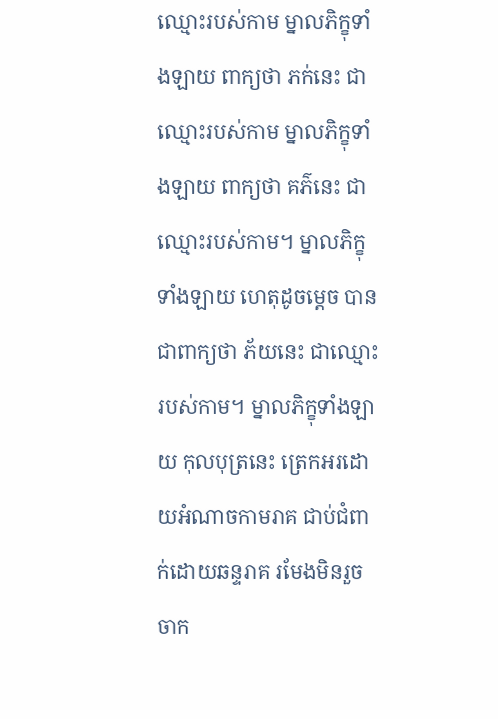ឈ្មោះរបស់កាម ម្នាលភិក្ខុទាំងឡាយ ពាក្យថា ភក់នេះ ជាឈ្មោះរបស់កាម ម្នាលភិក្ខុទាំងឡាយ ពាក្យថា គភ៌នេះ ជាឈ្មោះរបស់កាម។ ម្នាលភិក្ខុទាំងឡាយ ហេតុដូចម្ដេច បានជាពាក្យថា ភ័យនេះ ជាឈ្មោះរបស់កាម។ ម្នាលភិក្ខុទាំងឡាយ កុលបុត្រនេះ ត្រេកអរដោយអំណាចកាមរាគ ជាប់ជំពាក់ដោយឆន្ទរាគ រមែងមិនរួចចាក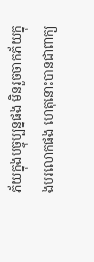ភ័យក្នុងបច្ចុប្បន្នផង មិនរួចចាកភ័យក្នុងបរលោកផង ហេតុនោះបានជាពាក្យ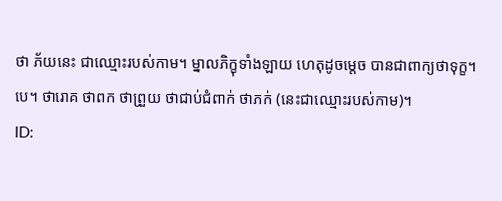ថា ភ័យនេះ ជាឈ្មោះរបស់កាម។ ម្នាលភិក្ខុទាំងឡាយ ហេតុដូចម្ដេច បានជាពាក្យថាទុក្ខ។បេ។ ថារោគ ថាពក ថាព្រួយ ថាជាប់ជំពាក់ ថាភក់ (នេះជាឈ្មោះរបស់កាម)។
ID: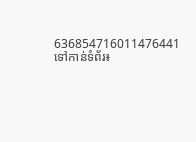636854716011476441
ទៅកាន់ទំព័រ៖